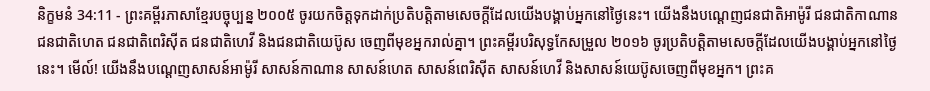និក្ខមនំ 34:11 - ព្រះគម្ពីរភាសាខ្មែរបច្ចុប្បន្ន ២០០៥ ចូរយកចិត្តទុកដាក់ប្រតិបត្តិតាមសេចក្ដីដែលយើងបង្គាប់អ្នកនៅថ្ងៃនេះ។ យើងនឹងបណ្ដេញជនជាតិអាម៉ូរី ជនជាតិកាណាន ជនជាតិហេត ជនជាតិពេរិស៊ីត ជនជាតិហេវី និងជនជាតិយេប៊ូស ចេញពីមុខអ្នករាល់គ្នា។ ព្រះគម្ពីរបរិសុទ្ធកែសម្រួល ២០១៦ ចូរប្រតិបត្តិតាមសេចក្ដីដែលយើងបង្គាប់អ្នកនៅថ្ងៃនេះ។ មើល៍! យើងនឹងបណ្តេញសាសន៍អាម៉ូរី សាសន៍កាណាន សាសន៍ហេត សាសន៍ពេរិស៊ីត សាសន៍ហេវី និងសាសន៍យេប៊ូសចេញពីមុខអ្នក។ ព្រះគ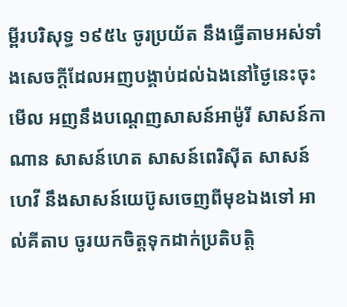ម្ពីរបរិសុទ្ធ ១៩៥៤ ចូរប្រយ័ត នឹងធ្វើតាមអស់ទាំងសេចក្ដីដែលអញបង្គាប់ដល់ឯងនៅថ្ងៃនេះចុះ មើល អញនឹងបណ្តេញសាសន៍អាម៉ូរី សាសន៍កាណាន សាសន៍ហេត សាសន៍ពេរិស៊ីត សាសន៍ហេវី នឹងសាសន៍យេប៊ូសចេញពីមុខឯងទៅ អាល់គីតាប ចូរយកចិត្តទុកដាក់ប្រតិបត្តិ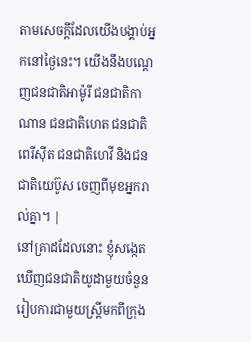តាមសេចក្តីដែលយើងបង្គាប់អ្នកនៅថ្ងៃនេះ។ យើងនឹងបណ្តេញជនជាតិអាម៉ូរី ជនជាតិកាណាន ជនជាតិហេត ជនជាតិពេរីស៊ីត ជនជាតិហេវី និងជនជាតិយេប៊ូស ចេញពីមុខអ្នករាល់គ្នា។ |
នៅគ្រាដដែលនោះ ខ្ញុំសង្កេតឃើញជនជាតិយូដាមួយចំនួន រៀបការជាមួយស្ត្រីមកពីក្រុង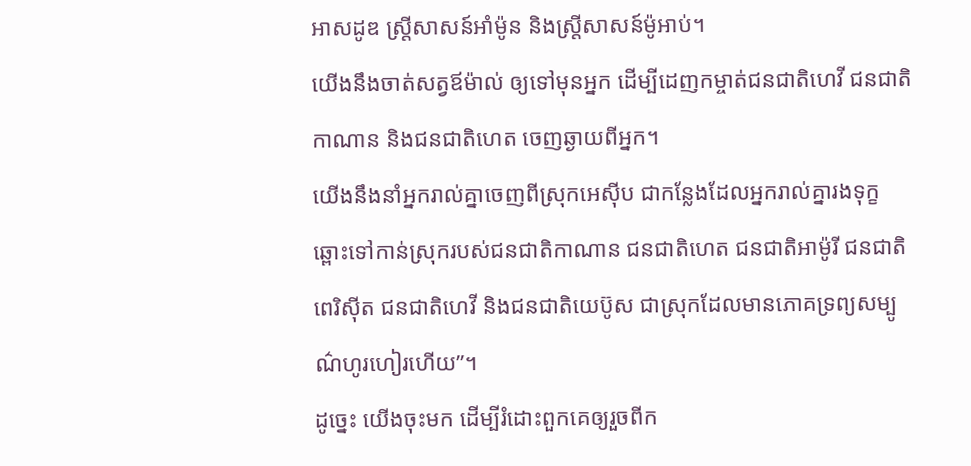អាសដូឌ ស្ត្រីសាសន៍អាំម៉ូន និងស្ត្រីសាសន៍ម៉ូអាប់។
យើងនឹងចាត់សត្វឪម៉ាល់ ឲ្យទៅមុនអ្នក ដើម្បីដេញកម្ចាត់ជនជាតិហេវី ជនជាតិកាណាន និងជនជាតិហេត ចេញឆ្ងាយពីអ្នក។
យើងនឹងនាំអ្នករាល់គ្នាចេញពីស្រុកអេស៊ីប ជាកន្លែងដែលអ្នករាល់គ្នារងទុក្ខ ឆ្ពោះទៅកាន់ស្រុករបស់ជនជាតិកាណាន ជនជាតិហេត ជនជាតិអាម៉ូរី ជនជាតិពេរិស៊ីត ជនជាតិហេវី និងជនជាតិយេប៊ូស ជាស្រុកដែលមានភោគទ្រព្យសម្បូណ៌ហូរហៀរហើយ”។
ដូច្នេះ យើងចុះមក ដើម្បីរំដោះពួកគេឲ្យរួចពីក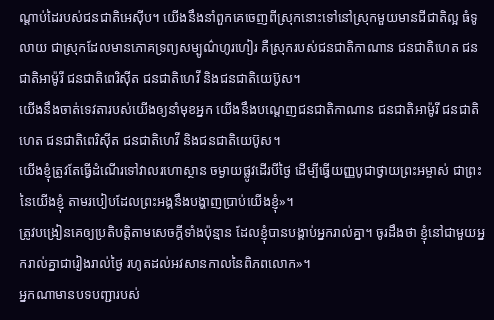ណ្ដាប់ដៃរបស់ជនជាតិអេស៊ីប។ យើងនឹងនាំពួកគេចេញពីស្រុកនោះទៅនៅស្រុកមួយមានជីជាតិល្អ ធំទូលាយ ជាស្រុកដែលមានភោគទ្រព្យសម្បូណ៌ហូរហៀរ គឺស្រុករបស់ជនជាតិកាណាន ជនជាតិហេត ជនជាតិអាម៉ូរី ជនជាតិពេរិស៊ីត ជនជាតិហេវី និងជនជាតិយេប៊ូស។
យើងនឹងចាត់ទេវតារបស់យើងឲ្យនាំមុខអ្នក យើងនឹងបណ្ដេញជនជាតិកាណាន ជនជាតិអាម៉ូរី ជនជាតិហេត ជនជាតិពេរិស៊ីត ជនជាតិហេវី និងជនជាតិយេប៊ូស។
យើងខ្ញុំត្រូវតែធ្វើដំណើរទៅវាលរហោស្ថាន ចម្ងាយផ្លូវដើរបីថ្ងៃ ដើម្បីធ្វើយញ្ញបូជាថ្វាយព្រះអម្ចាស់ ជាព្រះនៃយើងខ្ញុំ តាមរបៀបដែលព្រះអង្គនឹងបង្ហាញប្រាប់យើងខ្ញុំ»។
ត្រូវបង្រៀនគេឲ្យប្រតិបត្តិតាមសេចក្ដីទាំងប៉ុន្មាន ដែលខ្ញុំបានបង្គាប់អ្នករាល់គ្នា។ ចូរដឹងថា ខ្ញុំនៅជាមួយអ្នករាល់គ្នាជារៀងរាល់ថ្ងៃ រហូតដល់អវសានកាលនៃពិភពលោក»។
អ្នកណាមានបទបញ្ជារបស់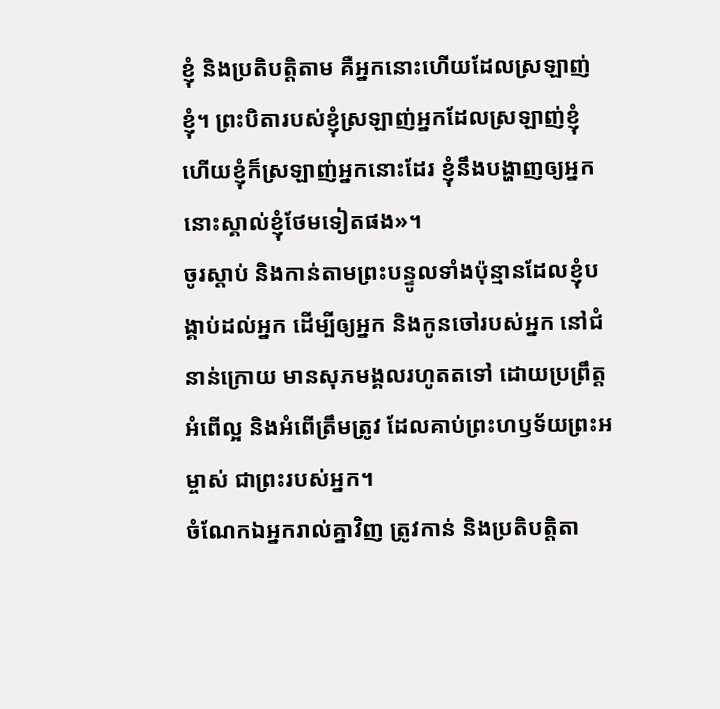ខ្ញុំ និងប្រតិបត្តិតាម គឺអ្នកនោះហើយដែលស្រឡាញ់ខ្ញុំ។ ព្រះបិតារបស់ខ្ញុំស្រឡាញ់អ្នកដែលស្រឡាញ់ខ្ញុំ ហើយខ្ញុំក៏ស្រឡាញ់អ្នកនោះដែរ ខ្ញុំនឹងបង្ហាញឲ្យអ្នកនោះស្គាល់ខ្ញុំថែមទៀតផង»។
ចូរស្ដាប់ និងកាន់តាមព្រះបន្ទូលទាំងប៉ុន្មានដែលខ្ញុំបង្គាប់ដល់អ្នក ដើម្បីឲ្យអ្នក និងកូនចៅរបស់អ្នក នៅជំនាន់ក្រោយ មានសុភមង្គលរហូតតទៅ ដោយប្រព្រឹត្តអំពើល្អ និងអំពើត្រឹមត្រូវ ដែលគាប់ព្រះហឫទ័យព្រះអម្ចាស់ ជាព្រះរបស់អ្នក។
ចំណែកឯអ្នករាល់គ្នាវិញ ត្រូវកាន់ និងប្រតិបត្តិតា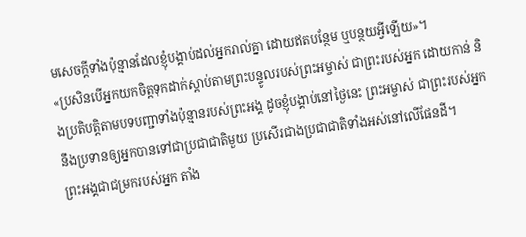មសេចក្ដីទាំងប៉ុន្មានដែលខ្ញុំបង្គាប់ដល់អ្នករាល់គ្នា ដោយឥតបន្ថែម ឬបន្ថយអ្វីឡើយ»។
«ប្រសិនបើអ្នកយកចិត្តទុកដាក់ស្ដាប់តាមព្រះបន្ទូលរបស់ព្រះអម្ចាស់ ជាព្រះរបស់អ្នក ដោយកាន់ និងប្រតិបត្តិតាមបទបញ្ជាទាំងប៉ុន្មានរបស់ព្រះអង្គ ដូចខ្ញុំបង្គាប់នៅថ្ងៃនេះ ព្រះអម្ចាស់ ជាព្រះរបស់អ្នក នឹងប្រទានឲ្យអ្នកបានទៅជាប្រជាជាតិមួយ ប្រសើរជាងប្រជាជាតិទាំងអស់នៅលើផែនដី។
ព្រះអង្គជាជម្រករបស់អ្នក តាំង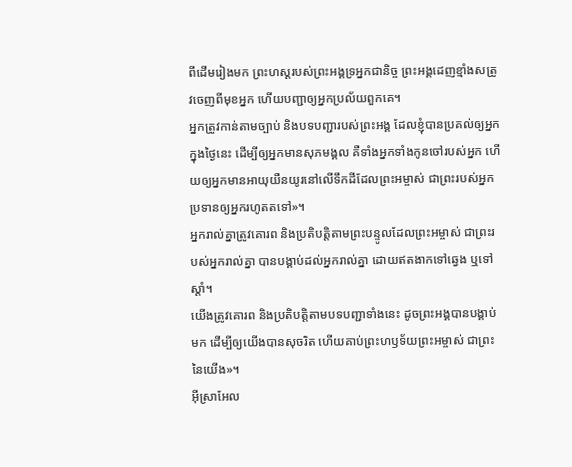ពីដើមរៀងមក ព្រះហស្ដរបស់ព្រះអង្គទ្រអ្នកជានិច្ច ព្រះអង្គដេញខ្មាំងសត្រូវចេញពីមុខអ្នក ហើយបញ្ជាឲ្យអ្នកប្រល័យពួកគេ។
អ្នកត្រូវកាន់តាមច្បាប់ និងបទបញ្ជារបស់ព្រះអង្គ ដែលខ្ញុំបានប្រគល់ឲ្យអ្នកក្នុងថ្ងៃនេះ ដើម្បីឲ្យអ្នកមានសុភមង្គល គឺទាំងអ្នកទាំងកូនចៅរបស់អ្នក ហើយឲ្យអ្នកមានអាយុយឺនយូរនៅលើទឹកដីដែលព្រះអម្ចាស់ ជាព្រះរបស់អ្នក ប្រទានឲ្យអ្នករហូតតទៅ»។
អ្នករាល់គ្នាត្រូវគោរព និងប្រតិបត្តិតាមព្រះបន្ទូលដែលព្រះអម្ចាស់ ជាព្រះរបស់អ្នករាល់គ្នា បានបង្គាប់ដល់អ្នករាល់គ្នា ដោយឥតងាកទៅឆ្វេង ឬទៅស្ដាំ។
យើងត្រូវគោរព និងប្រតិបត្តិតាមបទបញ្ជាទាំងនេះ ដូចព្រះអង្គបានបង្គាប់មក ដើម្បីឲ្យយើងបានសុចរិត ហើយគាប់ព្រះហឫទ័យព្រះអម្ចាស់ ជាព្រះនៃយើង»។
អ៊ីស្រាអែល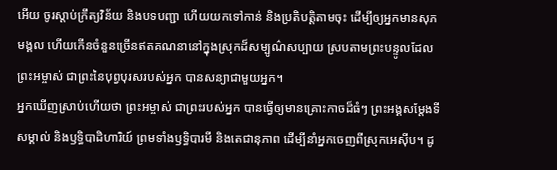អើយ ចូរស្ដាប់ក្រឹត្យវិន័យ និងបទបញ្ជា ហើយយកទៅកាន់ និងប្រតិបត្តិតាមចុះ ដើម្បីឲ្យអ្នកមានសុភមង្គល ហើយកើនចំនួនច្រើនឥតគណនានៅក្នុងស្រុកដ៏សម្បូណ៌សប្បាយ ស្របតាមព្រះបន្ទូលដែលព្រះអម្ចាស់ ជាព្រះនៃបុព្វបុរសរបស់អ្នក បានសន្យាជាមួយអ្នក។
អ្នកឃើញស្រាប់ហើយថា ព្រះអម្ចាស់ ជាព្រះរបស់អ្នក បានធ្វើឲ្យមានគ្រោះកាចដ៏ធំៗ ព្រះអង្គសម្តែងទីសម្គាល់ និងឫទ្ធិបាដិហារិយ៍ ព្រមទាំងឫទ្ធិបារមី និងតេជានុភាព ដើម្បីនាំអ្នកចេញពីស្រុកអេស៊ីប។ ដូ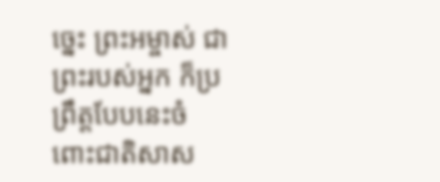ច្នេះ ព្រះអម្ចាស់ ជាព្រះរបស់អ្នក ក៏ប្រព្រឹត្តបែបនេះចំពោះជាតិសាស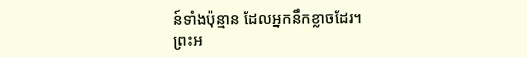ន៍ទាំងប៉ុន្មាន ដែលអ្នកនឹកខ្លាចដែរ។
ព្រះអ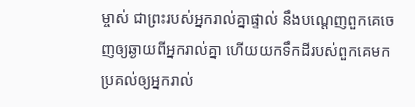ម្ចាស់ ជាព្រះរបស់អ្នករាល់គ្នាផ្ទាល់ នឹងបណ្ដេញពួកគេចេញឲ្យឆ្ងាយពីអ្នករាល់គ្នា ហើយយកទឹកដីរបស់ពួកគេមកប្រគល់ឲ្យអ្នករាល់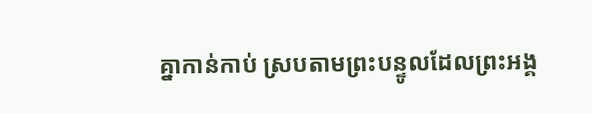គ្នាកាន់កាប់ ស្របតាមព្រះបន្ទូលដែលព្រះអង្គ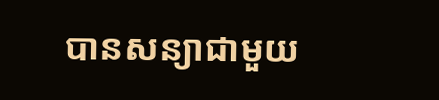បានសន្យាជាមួយ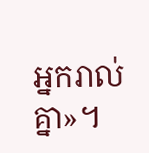អ្នករាល់គ្នា»។